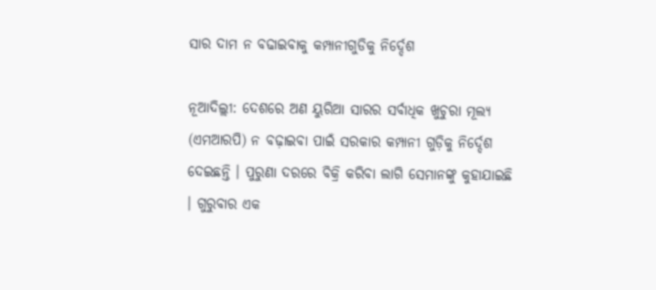ସାର ଦାମ ନ ବଢାଇବାକୁ କମ୍ପାନୀଗୁଡିକୁ ନିର୍ଦ୍ଦେଶ

ନୂଆଦିଲ୍ଲୀ: ଦେଶରେ ଅଣ ୟୁରିଆ ସାରର ସର୍ବାଧିକ ଖୁଚୁରା ମୂଲ୍ୟ (ଏମଆରପି) ନ ବଢ଼ାଇବା ପାଇଁ ସରକାର କମ୍ପାନୀ ଗୁଡ଼ିକୁ ନିର୍ଦ୍ଦେଶ ଦେଇଛନ୍ତି । ପୁରୁଣା ଦରରେ ବିକ୍ରି କରିବା ଲାଗି ସେମାନଙ୍କୁ କୁହାଯାଇଛି । ଗୁରୁବାର ଏକ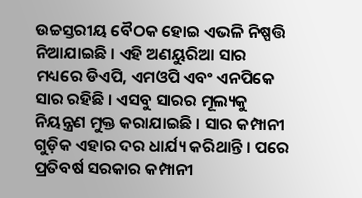ଉଚ୍ଚସ୍ତରୀୟ ବୈଠକ ହୋଇ ଏଭଳି ନିଷ୍ପତ୍ତି ନିଆଯାଇଛି । ଏହି ଅଣୟୁରିଆ ସାର ମଧ୍ୟରେ ଡିଏପି, ଏମଓପି ଏବଂ ଏନପିକେ ସାର ରହିଛି । ଏସବୁ ସାରର ମୂଲ୍ୟକୁ ନିୟନ୍ତ୍ରଣ ମୁକ୍ତ କରାଯାଇଛି । ସାର କମ୍ପାନୀ ଗୁଡ଼ିକ ଏହାର ଦର ଧାର୍ଯ୍ୟ କରିଥାନ୍ତି । ପରେ ପ୍ରତିବର୍ଷ ସରକାର କମ୍ପାନୀ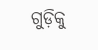ଗୁଡ଼ିକୁ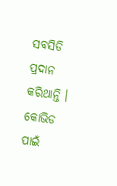ସବସିଡି ପ୍ରଦାନ କରିଥାନ୍ତି । କୋଭିଡ ପାଇଁ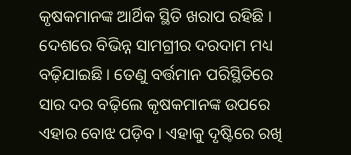କୃଷକମାନଙ୍କ ଆର୍ଥିକ ସ୍ଥିତି ଖରାପ ରହିଛି । ଦେଶରେ ବିଭିନ୍ନ ସାମଗ୍ରୀର ଦରଦାମ ମଧ୍ୟ ବଢ଼ିଯାଇଛି । ତେଣୁ ବର୍ତ୍ତମାନ ପରିସ୍ଥିତିରେ ସାର ଦର ବଢ଼ିଲେ କୃଷକମାନଙ୍କ ଉପରେ ଏହାର ବୋଝ ପଡ଼ିବ । ଏହାକୁ ଦୃଷ୍ଟିରେ ରଖି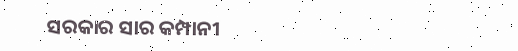ସରକାର ସାର କମ୍ପାନୀ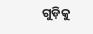ଗୁଡ଼ିକୁ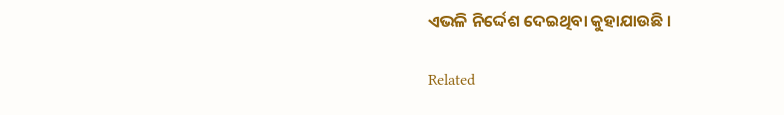ଏଭଳି ନିର୍ଦ୍ଦେଶ ଦେଇଥିବା କୁହାଯାଉଛି ।

Related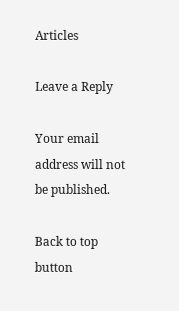Articles

Leave a Reply

Your email address will not be published.

Back to top button